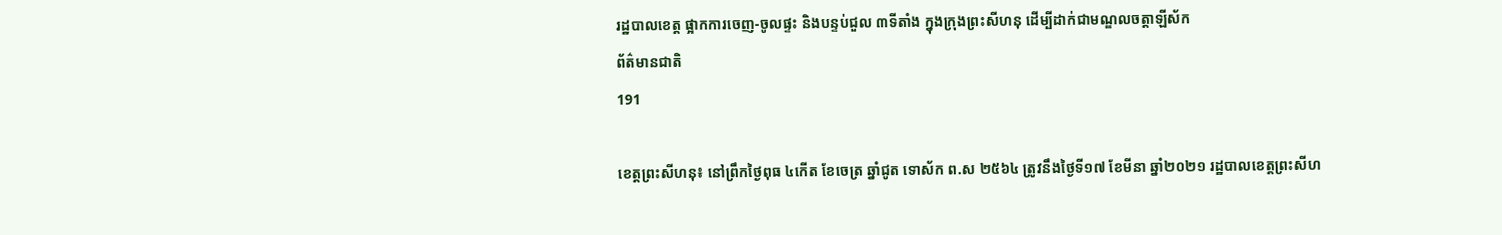រដ្ឋបាលខេត្ត ផ្អាកការចេញ-ចូលផ្ទះ និងបន្ទប់ជួល ៣ទីតាំង ក្នុងក្រុងព្រះសីហនុ ដើម្បីដាក់ជាមណ្ឌលចត្តាឡីស័ក
ព័ត៌មានជាតិ
191

ខេត្តព្រះសីហនុ៖ នៅព្រឹកថ្ងៃពុធ ៤កើត ខែចេត្រ ឆ្នាំជូត ទោស័ក ព.ស ២៥៦៤ ត្រូវនឹងថ្ងៃទី១៧ ខែមីនា ឆ្នាំ២០២១ រដ្ឋបាលខេត្តព្រះសីហ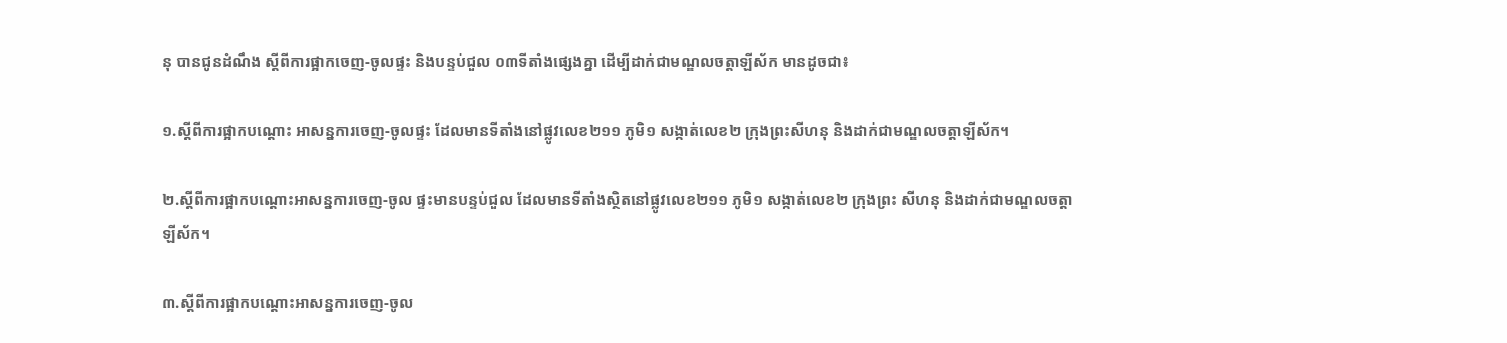នុ បានជូនដំណឹង ស្តីពីការផ្អាកចេញ-ចូលផ្ទះ និងបន្ទប់ជួល ០៣ទីតាំងផ្សេងគ្នា ដើម្បីដាក់ជាមណ្ឌលចត្តាឡីស័ក មានដូចជា៖

១.ស្ដីពីការផ្អាកបណ្ដោះ អាសន្នការចេញ-ចូលផ្ទះ ដែលមានទីតាំងនៅផ្លូវលេខ២១១ ភូមិ១ សង្កាត់លេខ២ ក្រុងព្រះសីហនុ និងដាក់ជាមណ្ឌលចត្តាឡីស័ក។

២.ស្ដីពីការផ្អាកបណ្ដោះអាសន្នការចេញ-ចូល ផ្ទះមានបន្ទប់ជួល ដែលមានទីតាំងស្ថិតនៅផ្លូវលេខ២១១ ភូមិ១ សង្កាត់លេខ២ ក្រុងព្រះ សីហនុ និងដាក់ជាមណ្ឌលចត្តាឡីស័ក។

៣.ស្ដីពីការផ្អាកបណ្ដោះអាសន្នការចេញ-ចូល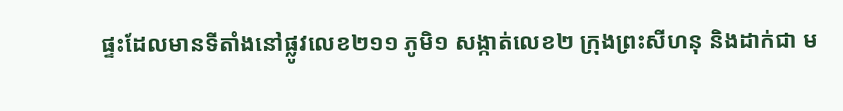ផ្ទះដែលមានទីតាំងនៅផ្លូវលេខ២១១ ភូមិ១ សង្កាត់លេខ២ ក្រុងព្រះសីហនុ និងដាក់ជា ម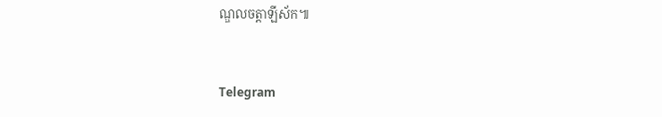ណ្ឌលចត្តាឡីស័ក៕


Telegram